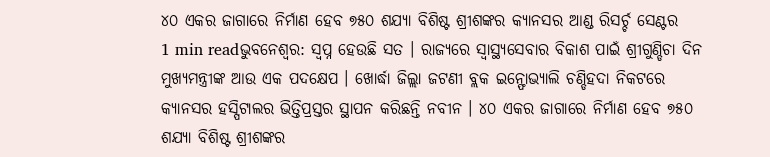୪୦ ଏକର ଜାଗାରେ ନିର୍ମାଣ ହେବ ୭୫୦ ଶଯ୍ୟା ବିଶିଷ୍ଟ ଶ୍ରୀଶଙ୍କର କ୍ୟାନସର ଆଣ୍ଡ ରିସର୍ଚ୍ଚ ସେଣ୍ଟର
1 min readଭୁବନେଶ୍ୱର: ସ୍ୱପ୍ନ ହେଉଛି ସତ । ରାଜ୍ୟରେ ସ୍ୱାସ୍ଥ୍ୟସେବାର ବିକାଶ ପାଇଁ ଶ୍ରୀଗୁଣ୍ଡିଚା ଦିନ ମୁଖ୍ୟମନ୍ତ୍ରୀଙ୍କ ଆଉ ଏକ ପଦକ୍ଷେପ । ଖୋର୍ଦ୍ଧା ଜିଲ୍ଲା ଜଟଣୀ ବ୍ଲକ ଇନ୍ଫୋଭ୍ୟାଲି ଚଣ୍ଡିହଦା ନିକଟରେ କ୍ୟାନସର ହସ୍ପିଟାଲର ଭିତ୍ତିପ୍ରସ୍ତର ସ୍ଥାପନ କରିଛନ୍ତି ନବୀନ । ୪୦ ଏକର ଜାଗାରେ ନିର୍ମାଣ ହେବ ୭୫୦ ଶଯ୍ୟା ବିଶିଷ୍ଟ ଶ୍ରୀଶଙ୍କର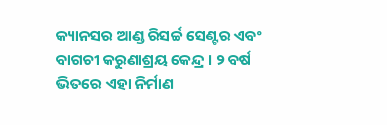କ୍ୟାନସର ଆଣ୍ଡ ରିସର୍ଚ୍ଚ ସେଣ୍ଟର ଏବଂ ବାଗଚୀ କରୁଣାଶ୍ରୟ କେନ୍ଦ୍ର । ୨ ବର୍ଷ ଭିତରେ ଏହା ନିର୍ମାଣ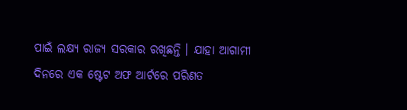ପାଇଁ ଲକ୍ଷ୍ୟ ରାଜ୍ୟ ସରକାର ରଖିଛନ୍ତି । ଯାହା ଆଗାମୀ ଦିନରେ ଏକ ଷ୍ଟେଟ ଅଫ ଆର୍ଟରେ ପରିଣତ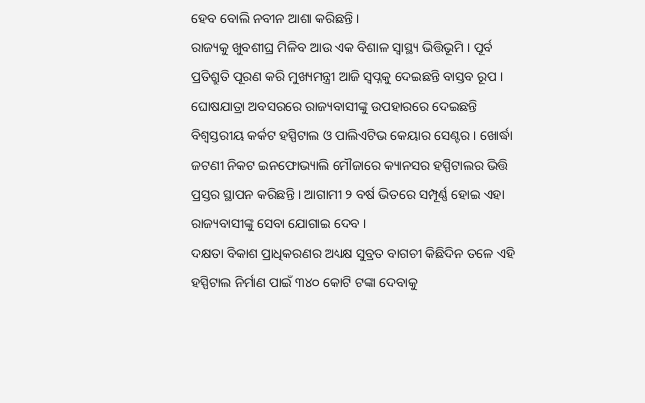ହେବ ବୋଲି ନବୀନ ଆଶା କରିଛନ୍ତି ।
ରାଜ୍ୟକୁ ଖୁବଶୀଘ୍ର ମିଳିବ ଆଉ ଏକ ବିଶାଳ ସ୍ୱାସ୍ଥ୍ୟ ଭିତ୍ତିଭୂମି । ପୂର୍ବ ପ୍ରତିଶ୍ରୁତି ପୂରଣ କରି ମୁଖ୍ୟମନ୍ତ୍ରୀ ଆଜି ସ୍ୱପ୍ନକୁ ଦେଇଛନ୍ତି ବାସ୍ତବ ରୂପ । ଘୋଷଯାତ୍ରା ଅବସରରେ ରାଜ୍ୟବାସୀଙ୍କୁ ଉପହାରରେ ଦେଇଛନ୍ତି ବିଶ୍ୱସ୍ତରୀୟ କର୍କଟ ହସ୍ପିଟାଲ ଓ ପାଲିଏଟିଭ କେୟାର ସେଣ୍ଟର । ଖୋର୍ଦ୍ଧା ଜଟଣୀ ନିକଟ ଇନଫୋଭ୍ୟାଲି ମୌଜାରେ କ୍ୟାନସର ହସ୍ପିଟାଲର ଭିତ୍ତି ପ୍ରସ୍ତର ସ୍ଥାପନ କରିଛନ୍ତି । ଆଗାମୀ ୨ ବର୍ଷ ଭିତରେ ସମ୍ପୂର୍ଣ୍ଣ ହୋଇ ଏହା ରାଜ୍ୟବାସୀଙ୍କୁ ସେବା ଯୋଗାଇ ଦେବ ।
ଦକ୍ଷତା ବିକାଶ ପ୍ରାଧିକରଣର ଅଧ୍ୟକ୍ଷ ସୁବ୍ରତ ବାଗଚୀ କିଛିଦିନ ତଳେ ଏହି ହସ୍ପିଟାଲ ନିର୍ମାଣ ପାଇଁ ୩୪୦ କୋଟି ଟଙ୍କା ଦେବାକୁ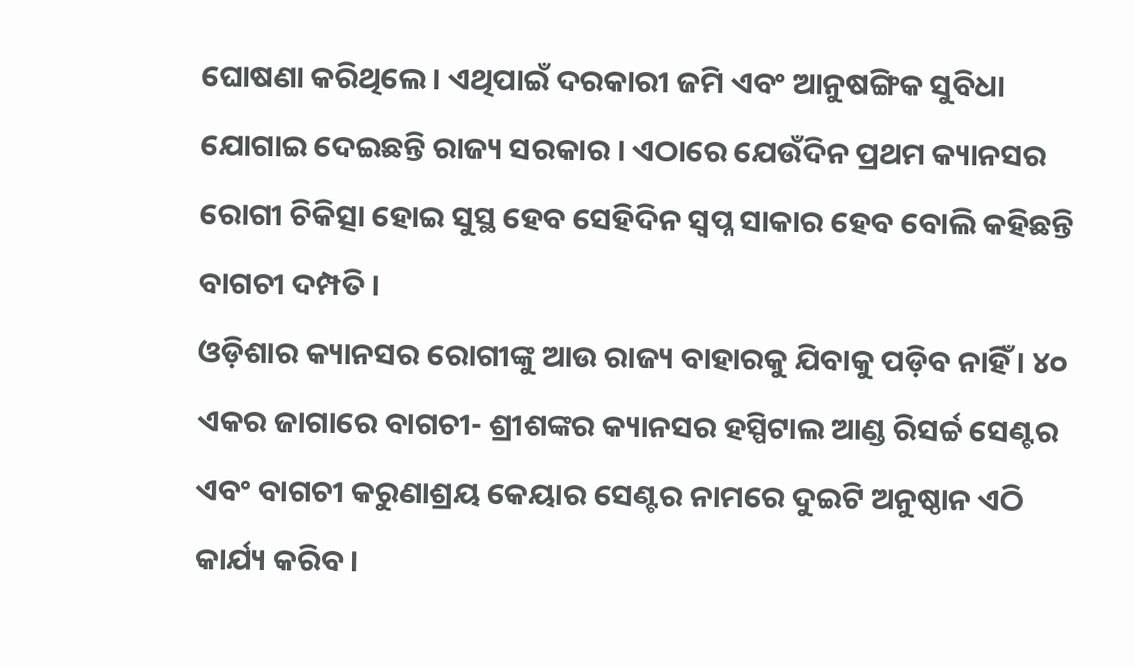ଘୋଷଣା କରିଥିଲେ । ଏଥିପାଇଁ ଦରକାରୀ ଜମି ଏବଂ ଆନୁଷଙ୍ଗିକ ସୁବିଧା ଯୋଗାଇ ଦେଇଛନ୍ତି ରାଜ୍ୟ ସରକାର । ଏଠାରେ ଯେଉଁଦିନ ପ୍ରଥମ କ୍ୟାନସର ରୋଗୀ ଚିକିତ୍ସା ହୋଇ ସୁସ୍ଥ ହେବ ସେହିଦିନ ସ୍ୱପ୍ନ ସାକାର ହେବ ବୋଲି କହିଛନ୍ତି ବାଗଚୀ ଦମ୍ପତି ।
ଓଡ଼ିଶାର କ୍ୟାନସର ରୋଗୀଙ୍କୁ ଆଉ ରାଜ୍ୟ ବାହାରକୁ ଯିବାକୁ ପଡ଼ିବ ନାହିଁ । ୪୦ ଏକର ଜାଗାରେ ବାଗଚୀ- ଶ୍ରୀଶଙ୍କର କ୍ୟାନସର ହସ୍ପିଟାଲ ଆଣ୍ଡ ରିସର୍ଚ୍ଚ ସେଣ୍ଟର ଏବଂ ବାଗଚୀ କରୁଣାଶ୍ରୟ କେୟାର ସେଣ୍ଟର ନାମରେ ଦୁଇଟି ଅନୁଷ୍ଠାନ ଏଠି କାର୍ଯ୍ୟ କରିବ ।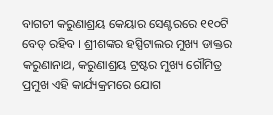ବାଗଚୀ କରୁଣାଶ୍ରୟ କେୟାର ସେଣ୍ଟରରେ ୧୧୦ଟି ବେଡ୍ ରହିବ । ଶ୍ରୀଶଙ୍କର ହସ୍ପିଟାଲର ମୁଖ୍ୟ ଡାକ୍ତର କରୁଣାନାଥ, କରୁଣାଶ୍ରୟ ଟ୍ରଷ୍ଟର ମୁଖ୍ୟ ଗୌମିତ୍ର ପ୍ରମୁଖ ଏହି କାର୍ଯ୍ୟକ୍ରମରେ ଯୋଗ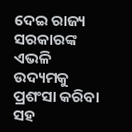ଦେଇ ରାଜ୍ୟ ସରକାରଙ୍କ ଏଭଳି ଉଦ୍ୟମକୁ ପ୍ରଶଂସା କରିବା ସହ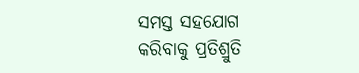ସମସ୍ତ ସହଯୋଗ କରିବାକୁ ପ୍ରତିଶ୍ରୁତି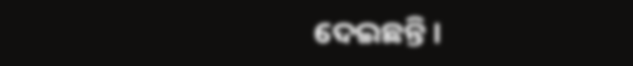ଦେଇଛନ୍ତି ।